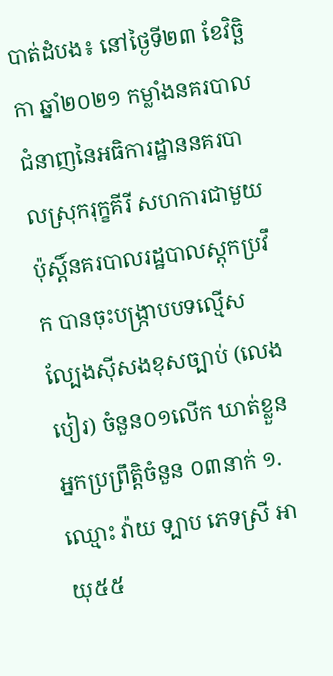បាត់ដំបង៖ នៅថ្ងៃទី២៣ ខែវិច្ឆិកា ឆ្នាំ២០២១ កម្លាំងនគរបាលជំនាញនៃអធិការដ្ឋាននគរបាលស្រុករុក្ខគីរី សហការជាមួយប៉ុស្តិ៍នគរបាលរដ្ឋបាលស្តុកប្រវឹក បានចុះបង្ក្រាបបទល្មើសល្បែងស៊ីសងខុសច្បាប់ (លេងបៀរ) ចំនួន០១លើក ឃាត់ខ្លួនអ្នកប្រព្រឹត្តិចំនួន ០៣នាក់ ១.ឈ្មោះ វ៉ាយ ទ្បាប ភេទស្រី អាយុ៥៥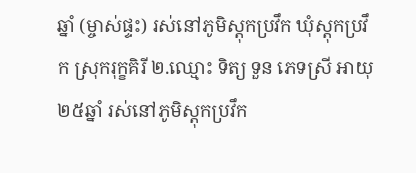ឆ្នាំ (ម្ចាស់ផ្ទះ) រស់នៅភូមិស្តុកប្រវឹក ឃុំស្តុកប្រវឹក ស្រុករុក្ខគិរី ២.ឈ្មោះ ទិត្យ ទួន ភេទស្រី អាយុ២៥ឆ្នាំ រស់នៅភូមិស្តុកប្រវឹក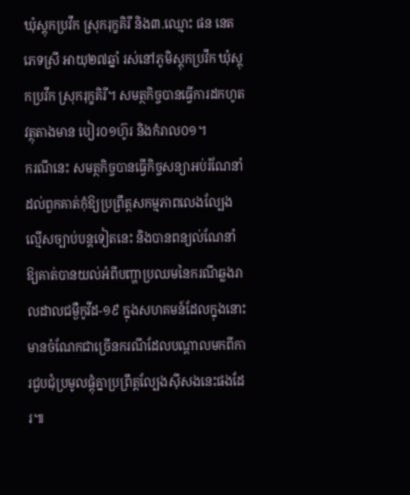ឃុំស្តុកប្រវឹក ស្រុករុក្ខគិរី និង៣.ឈ្មោះ ផន នេត ភេទស្រី អាយុ២៧ឆ្នាំ រស់នៅភូមិស្តុកប្រវឹក ឃុំស្តុកប្រវឹក ស្រុករុក្ខគិរី។ សមត្ថកិច្ចបានធ្វើការដកហូតវត្ថុតាងមាន បៀរ០១ហ៊ូរ និងកំរាល០១។
ករណីនេះ សមត្ថកិច្ចបានធ្វើកិច្ចសន្យាអប់រំណែនាំដល់ពួកគាត់កុំឱ្យប្រព្រឹត្តសកម្មភាពលេងល្បែងល្មើសច្បាប់បន្តទៀតនេះ និងបានពន្យល់ណែនាំឱ្យគាត់បានយល់អំពីបញ្ហាប្រឈមនៃករណីឆ្លងរាលដាលជម្ងឺកូវីដ-១៩ ក្នុងសហគមន៍ដែលក្នុងនោះមានចំណែកជាច្រើនករណីដែលបណ្តាលមកពីការជួបជុំប្រមូលផ្តុំគ្នាប្រព្រឹត្តល្បែងស៊ីសងនេះផងដែរ៕